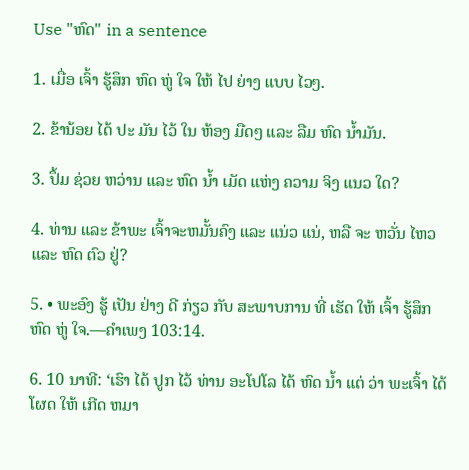Use "ຫົດ" in a sentence

1. ເມື່ອ ເຈົ້າ ຮູ້ສຶກ ຫົດ ຫູ່ ໃຈ ໃຫ້ ໄປ ຍ່າງ ແບບ ໄວໆ.

2. ຂ້ານ້ອຍ ໄດ້ ປະ ມັນ ໄວ້ ໃນ ຫ້ອງ ມືດໆ ແລະ ລືມ ຫົດ ນ້ຳມັນ.

3. ປຶ້ມ ຊ່ວຍ ຫວ່ານ ແລະ ຫົດ ນໍ້າ ເມັດ ແຫ່ງ ຄວາມ ຈິງ ແນວ ໃດ?

4. ທ່ານ ແລະ ຂ້າພະ ເຈົ້າຈະຫມັ້ນຄົງ ແລະ ແນ່ວ ແນ່, ຫລື ຈະ ຫວັ່ນ ໄຫວ ແລະ ຫົດ ຕົວ ຢູ່?

5. • ພະອົງ ຮູ້ ເປັນ ຢ່າງ ດີ ກ່ຽວ ກັບ ສະພາບການ ທີ່ ເຮັດ ໃຫ້ ເຈົ້າ ຮູ້ສຶກ ຫົດ ຫູ່ ໃຈ.—ຄໍາເພງ 103:14.

6. 10 ນາທີ: ‘ເຮົາ ໄດ້ ປູກ ໄວ້ ທ່ານ ອະໂປໂລ ໄດ້ ຫົດ ນໍ້າ ແຕ່ ວ່າ ພະເຈົ້າ ໄດ້ ໂຜດ ໃຫ້ ເກີດ ຫມາ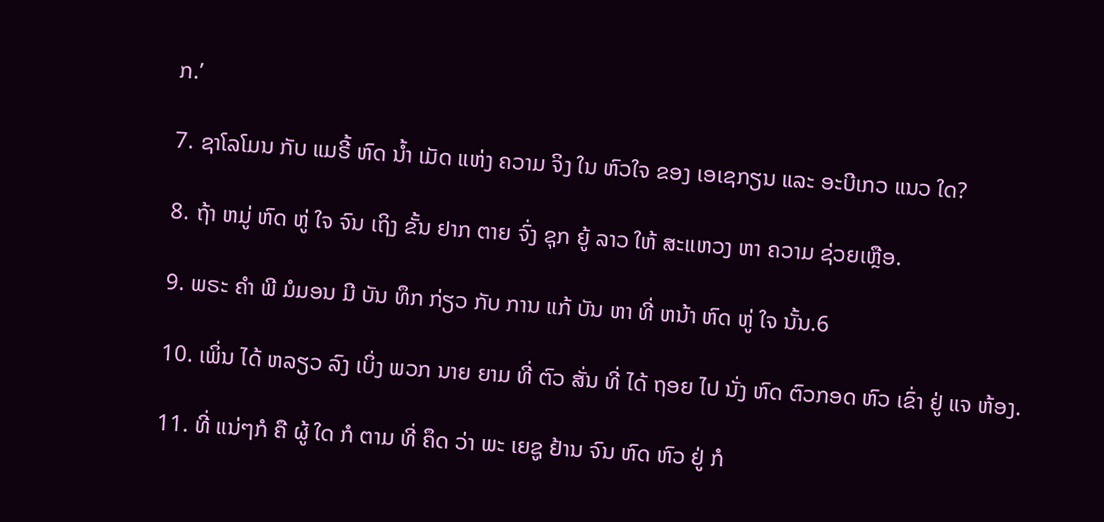ກ.’

7. ຊາໂລໂມນ ກັບ ແມຣີ້ ຫົດ ນໍ້າ ເມັດ ແຫ່ງ ຄວາມ ຈິງ ໃນ ຫົວໃຈ ຂອງ ເອເຊກຽນ ແລະ ອະບີເກວ ແນວ ໃດ?

8. ຖ້າ ຫມູ່ ຫົດ ຫູ່ ໃຈ ຈົນ ເຖິງ ຂັ້ນ ຢາກ ຕາຍ ຈົ່ງ ຊຸກ ຍູ້ ລາວ ໃຫ້ ສະແຫວງ ຫາ ຄວາມ ຊ່ວຍເຫຼືອ.

9. ພຣະ ຄໍາ ພີ ມໍມອນ ມີ ບັນ ທຶກ ກ່ຽວ ກັບ ການ ແກ້ ບັນ ຫາ ທີ່ ຫນ້າ ຫົດ ຫູ່ ໃຈ ນັ້ນ.6

10. ເພິ່ນ ໄດ້ ຫລຽວ ລົງ ເບິ່ງ ພວກ ນາຍ ຍາມ ທີ່ ຕົວ ສັ່ນ ທີ່ ໄດ້ ຖອຍ ໄປ ນັ່ງ ຫົດ ຕົວກອດ ຫົວ ເຂົ່າ ຢູ່ ແຈ ຫ້ອງ.

11. ທີ່ ແນ່ໆກໍ ຄື ຜູ້ ໃດ ກໍ ຕາມ ທີ່ ຄຶດ ວ່າ ພະ ເຍຊູ ຢ້ານ ຈົນ ຫົດ ຫົວ ຢູ່ ກໍ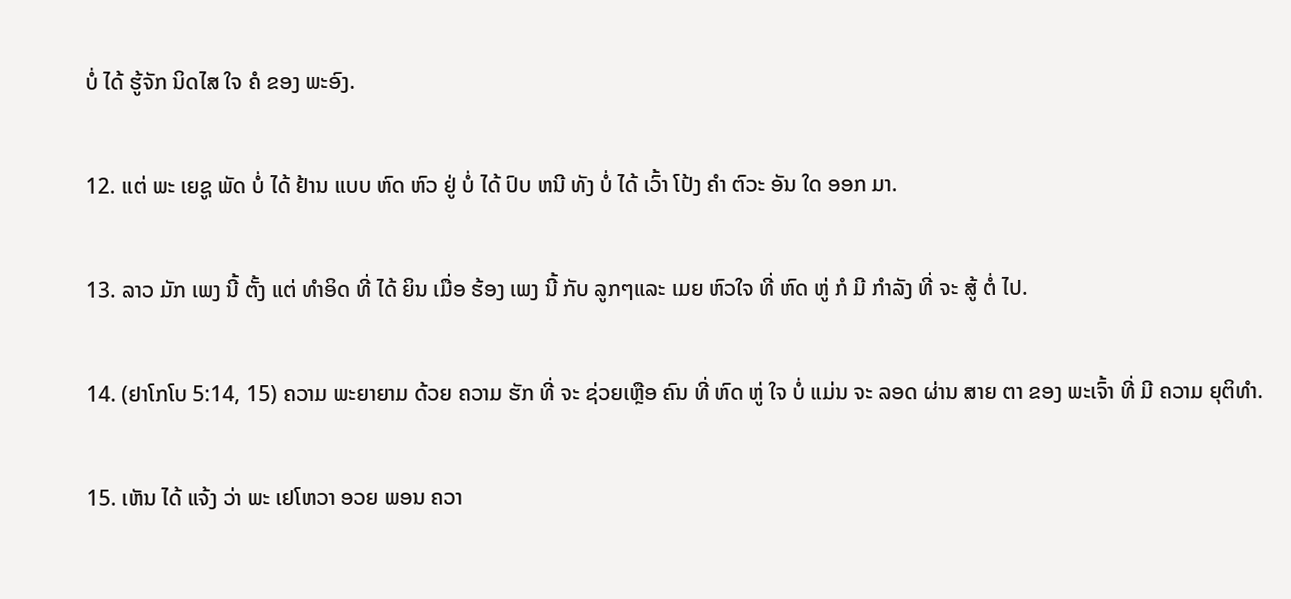ບໍ່ ໄດ້ ຮູ້ຈັກ ນິດໄສ ໃຈ ຄໍ ຂອງ ພະອົງ.

12. ແຕ່ ພະ ເຍຊູ ພັດ ບໍ່ ໄດ້ ຢ້ານ ແບບ ຫົດ ຫົວ ຢູ່ ບໍ່ ໄດ້ ປົບ ຫນີ ທັງ ບໍ່ ໄດ້ ເວົ້າ ໂປ້ງ ຄໍາ ຕົວະ ອັນ ໃດ ອອກ ມາ.

13. ລາວ ມັກ ເພງ ນີ້ ຕັ້ງ ແຕ່ ທໍາອິດ ທີ່ ໄດ້ ຍິນ ເມື່ອ ຮ້ອງ ເພງ ນີ້ ກັບ ລູກໆແລະ ເມຍ ຫົວໃຈ ທີ່ ຫົດ ຫູ່ ກໍ ມີ ກໍາລັງ ທີ່ ຈະ ສູ້ ຕໍ່ ໄປ.

14. (ຢາໂກໂບ 5:14, 15) ຄວາມ ພະຍາຍາມ ດ້ວຍ ຄວາມ ຮັກ ທີ່ ຈະ ຊ່ວຍເຫຼືອ ຄົນ ທີ່ ຫົດ ຫູ່ ໃຈ ບໍ່ ແມ່ນ ຈະ ລອດ ຜ່ານ ສາຍ ຕາ ຂອງ ພະເຈົ້າ ທີ່ ມີ ຄວາມ ຍຸຕິທໍາ.

15. ເຫັນ ໄດ້ ແຈ້ງ ວ່າ ພະ ເຢໂຫວາ ອວຍ ພອນ ຄວາ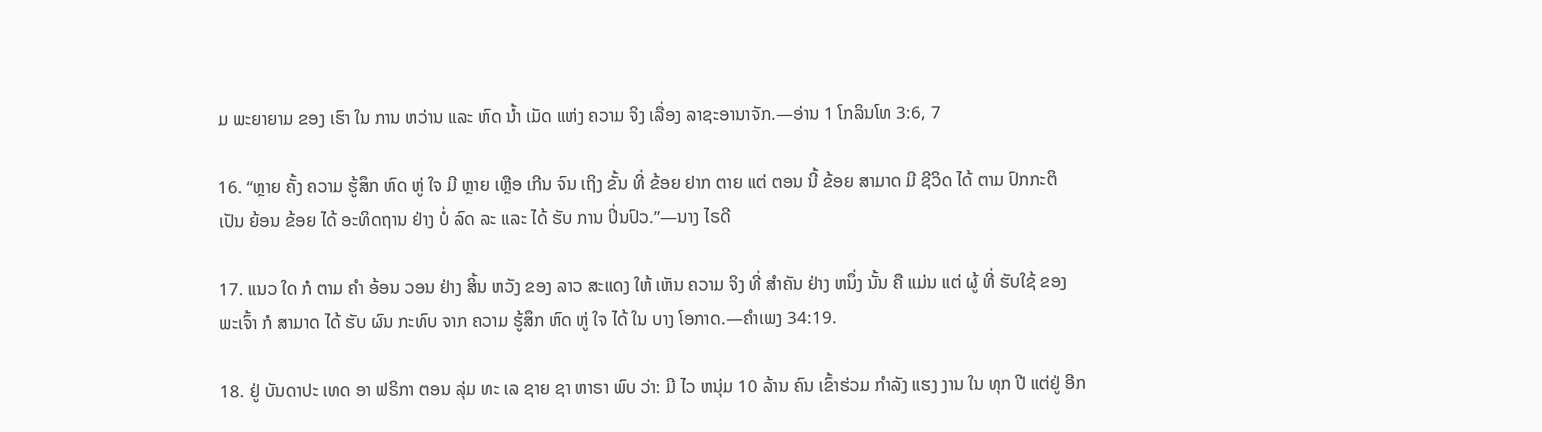ມ ພະຍາຍາມ ຂອງ ເຮົາ ໃນ ການ ຫວ່ານ ແລະ ຫົດ ນໍ້າ ເມັດ ແຫ່ງ ຄວາມ ຈິງ ເລື່ອງ ລາຊະອານາຈັກ.—ອ່ານ 1 ໂກລິນໂທ 3:6, 7

16. “ຫຼາຍ ຄັ້ງ ຄວາມ ຮູ້ສຶກ ຫົດ ຫູ່ ໃຈ ມີ ຫຼາຍ ເຫຼືອ ເກີນ ຈົນ ເຖິງ ຂັ້ນ ທີ່ ຂ້ອຍ ຢາກ ຕາຍ ແຕ່ ຕອນ ນີ້ ຂ້ອຍ ສາມາດ ມີ ຊີວິດ ໄດ້ ຕາມ ປົກກະຕິ ເປັນ ຍ້ອນ ຂ້ອຍ ໄດ້ ອະທິດຖານ ຢ່າງ ບໍ່ ລົດ ລະ ແລະ ໄດ້ ຮັບ ການ ປິ່ນປົວ.”—ນາງ ໄຣດີ

17. ແນວ ໃດ ກໍ ຕາມ ຄໍາ ອ້ອນ ວອນ ຢ່າງ ສິ້ນ ຫວັງ ຂອງ ລາວ ສະແດງ ໃຫ້ ເຫັນ ຄວາມ ຈິງ ທີ່ ສໍາຄັນ ຢ່າງ ຫນຶ່ງ ນັ້ນ ຄື ແມ່ນ ແຕ່ ຜູ້ ທີ່ ຮັບໃຊ້ ຂອງ ພະເຈົ້າ ກໍ ສາມາດ ໄດ້ ຮັບ ຜົນ ກະທົບ ຈາກ ຄວາມ ຮູ້ສຶກ ຫົດ ຫູ່ ໃຈ ໄດ້ ໃນ ບາງ ໂອກາດ.—ຄໍາເພງ 34:19.

18. ຢູ່ ບັນດາປະ ເທດ ອາ ຟຣິກາ ຕອນ ລຸ່ມ ທະ ເລ ຊາຍ ຊາ ຫາຣາ ພົບ ວ່າ: ມີ ໄວ ຫນຸ່ມ 10 ລ້ານ ຄົນ ເຂົ້າຮ່ວມ ກໍາລັງ ແຮງ ງານ ໃນ ທຸກ ປີ ແຕ່ຢູ່ ອີກ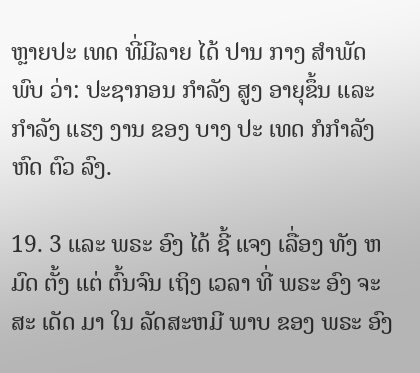ຫຼາຍປະ ເທດ ທີ່ມີລາຍ ໄດ້ ປານ ກາງ ສໍາພັດ ພົບ ວ່າ: ປະຊາກອນ ກໍາລັງ ສູງ ອາຍຸຂຶ້ນ ແລະ ກໍາລັງ ແຮງ ງານ ຂອງ ບາງ ປະ ເທດ ກໍກໍາລັງ ຫົດ ຕົວ ລົງ.

19. 3 ແລະ ພຣະ ອົງ ໄດ້ ຊີ້ ແຈງ ເລື່ອງ ທັງ ຫມົດ ຕັ້ງ ແຕ່ ຕົ້ນຈົນ ເຖິງ ເວລາ ທີ່ ພຣະ ອົງ ຈະ ສະ ເດັດ ມາ ໃນ ລັດສະຫມີ ພາບ ຂອງ ພຣະ ອົງ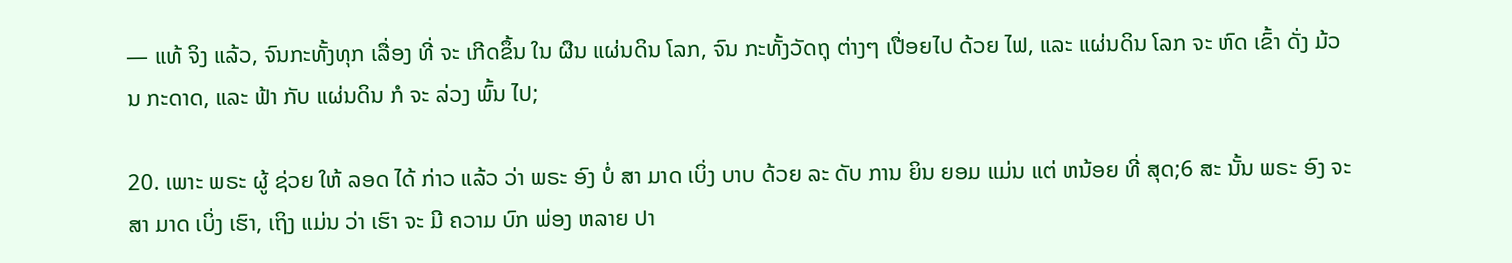— ແທ້ ຈິງ ແລ້ວ, ຈົນກະທັ້ງທຸກ ເລື່ອງ ທີ່ ຈະ ເກີດຂຶ້ນ ໃນ ຜືນ ແຜ່ນດິນ ໂລກ, ຈົນ ກະທັ້ງວັດຖຸ ຕ່າງໆ ເປື່ອຍໄປ ດ້ວຍ ໄຟ, ແລະ ແຜ່ນດິນ ໂລກ ຈະ ຫົດ ເຂົ້າ ດັ່ງ ມ້ວນ ກະດາດ, ແລະ ຟ້າ ກັບ ແຜ່ນດິນ ກໍ ຈະ ລ່ວງ ພົ້ນ ໄປ;

20. ເພາະ ພຣະ ຜູ້ ຊ່ວຍ ໃຫ້ ລອດ ໄດ້ ກ່າວ ແລ້ວ ວ່າ ພຣະ ອົງ ບໍ່ ສາ ມາດ ເບິ່ງ ບາບ ດ້ວຍ ລະ ດັບ ການ ຍິນ ຍອມ ແມ່ນ ແຕ່ ຫນ້ອຍ ທີ່ ສຸດ;6 ສະ ນັ້ນ ພຣະ ອົງ ຈະ ສາ ມາດ ເບິ່ງ ເຮົາ, ເຖິງ ແມ່ນ ວ່າ ເຮົາ ຈະ ມີ ຄວາມ ບົກ ພ່ອງ ຫລາຍ ປາ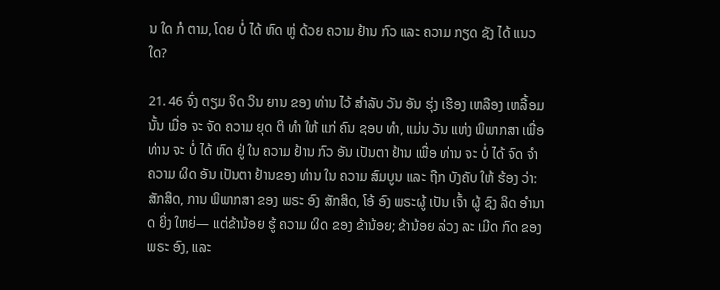ນ ໃດ ກໍ ຕາມ, ໂດຍ ບໍ່ ໄດ້ ຫົດ ຫູ່ ດ້ວຍ ຄວາມ ຢ້ານ ກົວ ແລະ ຄວາມ ກຽດ ຊັງ ໄດ້ ແນວ ໃດ?

21. 46 ຈົ່ງ ຕຽມ ຈິດ ວິນ ຍານ ຂອງ ທ່ານ ໄວ້ ສໍາລັບ ວັນ ອັນ ຮຸ່ງ ເຮືອງ ເຫລືອງ ເຫລື້ອມ ນັ້ນ ເມື່ອ ຈະ ຈັດ ຄວາມ ຍຸດ ຕິ ທໍາ ໃຫ້ ແກ່ ຄົນ ຊອບ ທໍາ, ແມ່ນ ວັນ ແຫ່ງ ພິພາກສາ ເພື່ອ ທ່ານ ຈະ ບໍ່ ໄດ້ ຫົດ ຢູ່ ໃນ ຄວາມ ຢ້ານ ກົວ ອັນ ເປັນຕາ ຢ້ານ ເພື່ອ ທ່ານ ຈະ ບໍ່ ໄດ້ ຈົດ ຈໍາ ຄວາມ ຜິດ ອັນ ເປັນຕາ ຢ້ານຂອງ ທ່ານ ໃນ ຄວາມ ສົມບູນ ແລະ ຖືກ ບັງຄັບ ໃຫ້ ຮ້ອງ ວ່າ: ສັກສິດ, ການ ພິພາກສາ ຂອງ ພຣະ ອົງ ສັກສິດ, ໂອ້ ອົງ ພຣະຜູ້ ເປັນ ເຈົ້າ ຜູ້ ຊົງ ລິດ ອໍານາດ ຍິ່ງ ໃຫຍ່— ແຕ່ຂ້ານ້ອຍ ຮູ້ ຄວາມ ຜິດ ຂອງ ຂ້ານ້ອຍ; ຂ້ານ້ອຍ ລ່ວງ ລະ ເມີດ ກົດ ຂອງ ພຣະ ອົງ, ແລະ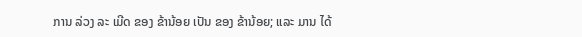ການ ລ່ວງ ລະ ເມີດ ຂອງ ຂ້ານ້ອຍ ເປັນ ຂອງ ຂ້ານ້ອຍ; ແລະ ມານ ໄດ້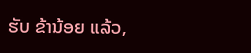ຮັບ ຂ້ານ້ອຍ ແລ້ວ,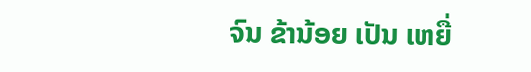ຈົນ ຂ້ານ້ອຍ ເປັນ ເຫຍື່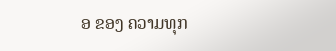ອ ຂອງ ຄວາມທຸກ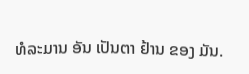ທໍລະມານ ອັນ ເປັນຕາ ຢ້ານ ຂອງ ມັນ.